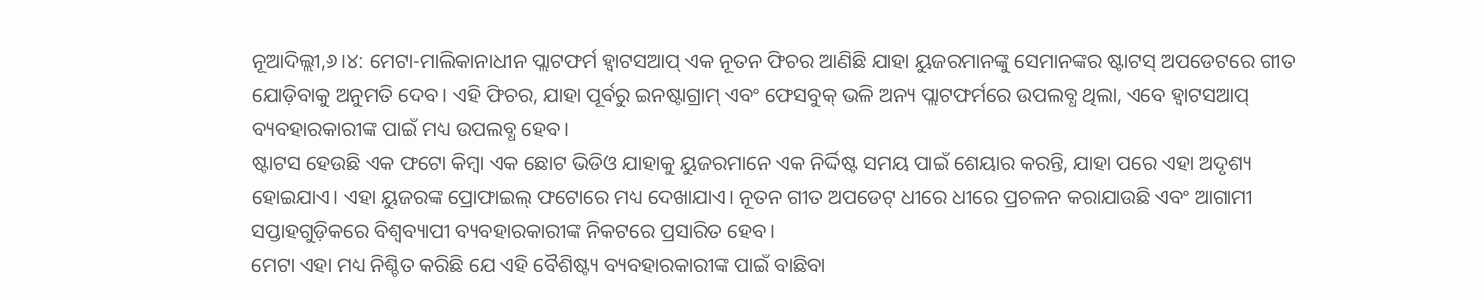ନୂଆଦିଲ୍ଲୀ,୬।୪: ମେଟା-ମାଲିକାନାଧୀନ ପ୍ଲାଟଫର୍ମ ହ୍ୱାଟସଆପ୍ ଏକ ନୂତନ ଫିଚର ଆଣିଛି ଯାହା ୟୁଜରମାନଙ୍କୁ ସେମାନଙ୍କର ଷ୍ଟାଟସ୍ ଅପଡେଟରେ ଗୀତ ଯୋଡ଼ିବାକୁ ଅନୁମତି ଦେବ। ଏହି ଫିଚର, ଯାହା ପୂର୍ବରୁ ଇନଷ୍ଟାଗ୍ରାମ୍ ଏବଂ ଫେସବୁକ୍ ଭଳି ଅନ୍ୟ ପ୍ଲାଟଫର୍ମରେ ଉପଲବ୍ଧ ଥିଲା, ଏବେ ହ୍ୱାଟସଆପ୍ ବ୍ୟବହାରକାରୀଙ୍କ ପାଇଁ ମଧ୍ୟ ଉପଲବ୍ଧ ହେବ।
ଷ୍ଟାଟସ ହେଉଛି ଏକ ଫଟୋ କିମ୍ବା ଏକ ଛୋଟ ଭିଡିଓ ଯାହାକୁ ୟୁଜରମାନେ ଏକ ନିର୍ଦ୍ଦିଷ୍ଟ ସମୟ ପାଇଁ ଶେୟାର କରନ୍ତି, ଯାହା ପରେ ଏହା ଅଦୃଶ୍ୟ ହୋଇଯାଏ। ଏହା ୟୁଜରଙ୍କ ପ୍ରୋଫାଇଲ୍ ଫଟୋରେ ମଧ୍ୟ ଦେଖାଯାଏ। ନୂତନ ଗୀତ ଅପଡେଟ୍ ଧୀରେ ଧୀରେ ପ୍ରଚଳନ କରାଯାଉଛି ଏବଂ ଆଗାମୀ ସପ୍ତାହଗୁଡ଼ିକରେ ବିଶ୍ୱବ୍ୟାପୀ ବ୍ୟବହାରକାରୀଙ୍କ ନିକଟରେ ପ୍ରସାରିତ ହେବ।
ମେଟା ଏହା ମଧ୍ୟ ନିଶ୍ଚିତ କରିଛି ଯେ ଏହି ବୈଶିଷ୍ଟ୍ୟ ବ୍ୟବହାରକାରୀଙ୍କ ପାଇଁ ବାଛିବା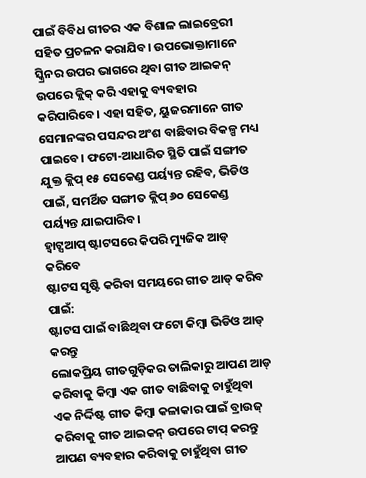ପାଇଁ ବିବିଧ ଗୀତର ଏକ ବିଶାଳ ଲାଇବ୍ରେରୀ ସହିତ ପ୍ରଚଳନ କରାଯିବ। ଉପଭୋକ୍ତାମାନେ ସ୍କ୍ରିନର ଉପର ଭାଗରେ ଥିବା ଗୀତ ଆଇକନ୍ ଉପରେ କ୍ଲିକ୍ କରି ଏହାକୁ ବ୍ୟବହାର କରିପାରିବେ। ଏହା ସହିତ, ୟୁଜରମାନେ ଗୀତ ସେମାନଙ୍କର ପସନ୍ଦର ଅଂଶ ବାଛିବାର ବିକଳ୍ପ ମଧ୍ୟ ପାଇବେ। ଫଟୋ-ଆଧାରିତ ସ୍ଥିତି ପାଇଁ ସଙ୍ଗୀତ ଯୁକ୍ତ କ୍ଲିପ୍ ୧୫ ସେକେଣ୍ଡ ପର୍ୟ୍ୟନ୍ତ ରହିବ, ଭିଡିଓ ପାଇଁ, ସମର୍ଥିତ ସଙ୍ଗୀତ କ୍ଲିପ୍ ୬୦ ସେକେଣ୍ଡ ପର୍ୟ୍ୟନ୍ତ ଯାଇପାରିବ।
ହ୍ୱାଟ୍ସଆପ୍ ଷ୍ଟାଟସରେ କିପରି ମ୍ୟୁଜିକ ଆଡ୍ କରିବେ
ଷ୍ଟାଟସ ସୃଷ୍ଟି କରିବା ସମୟରେ ଗୀତ ଆଡ୍ କରିବ ପାଇଁ:
ଷ୍ଟାଟସ ପାଇଁ ବାଛିଥିବା ଫଟୋ କିମ୍ବା ଭିଡିଓ ଆଡ୍ କରନ୍ତୁ
ଲୋକପ୍ରିୟ ଗୀତଗୁଡ଼ିକର ତାଲିକାରୁ ଆପଣ ଆଡ୍ କରିବାକୁ କିମ୍ବା ଏକ ଗୀତ ବାଛିବାକୁ ଚାହୁଁଥିବା ଏକ ନିର୍ଦ୍ଦିଷ୍ଟ ଗୀତ କିମ୍ବା କଳାକାର ପାଇଁ ବ୍ରାଉଜ୍ କରିବାକୁ ଗୀତ ଆଇକନ୍ ଉପରେ ଟାପ୍ କରନ୍ତୁ
ଆପଣ ବ୍ୟବହାର କରିବାକୁ ଚାହୁଁଥିବା ଗୀତ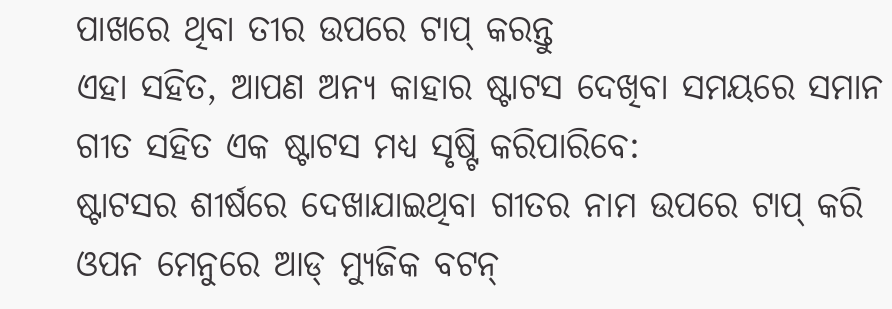ପାଖରେ ଥିବା ତୀର ଉପରେ ଟାପ୍ କରନ୍ତୁ
ଏହା ସହିତ, ଆପଣ ଅନ୍ୟ କାହାର ଷ୍ଟାଟସ ଦେଖିବା ସମୟରେ ସମାନ ଗୀତ ସହିତ ଏକ ଷ୍ଟାଟସ ମଧ୍ୟ ସୃଷ୍ଟି କରିପାରିବେ:
ଷ୍ଟାଟସର ଶୀର୍ଷରେ ଦେଖାଯାଇଥିବା ଗୀତର ନାମ ଉପରେ ଟାପ୍ କରି
ଓପନ ମେନୁରେ ଆଡ୍ ମ୍ୟୁଜିକ ବଟନ୍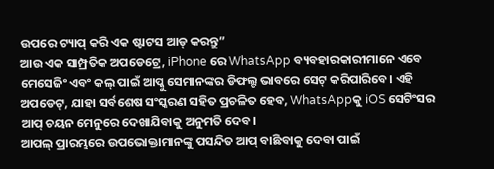ଉପରେ ଟ୍ୟାପ୍ କରି ଏକ ଷ୍ଟାଟସ ଆଡ୍ କରନ୍ତୁ”
ଆଉ ଏକ ସାମ୍ପ୍ରତିକ ଅପଡେଟ୍ରେ, iPhone ରେ WhatsApp ବ୍ୟବହାରକାରୀମାନେ ଏବେ ମେସେଜିଂ ଏବଂ କଲ୍ ପାଇଁ ଆପ୍କୁ ସେମାନଙ୍କର ଡିଫଲ୍ଟ ଭାବରେ ସେଟ୍ କରିପାରିବେ। ଏହି ଅପଡେଟ୍, ଯାହା ସର୍ବଶେଷ ସଂସ୍କରଣ ସହିତ ପ୍ରଚଳିତ ହେବ, WhatsAppକୁ iOS ସେଟିଂସର ଆପ୍ ଚୟନ ମେନୁରେ ଦେଖାଯିବାକୁ ଅନୁମତି ଦେବ।
ଆପଲ୍ ପ୍ରାରମ୍ଭରେ ଉପଭୋକ୍ତାମାନଙ୍କୁ ପସନ୍ଦିତ ଆପ୍ ବାଛିବାକୁ ଦେବା ପାଇଁ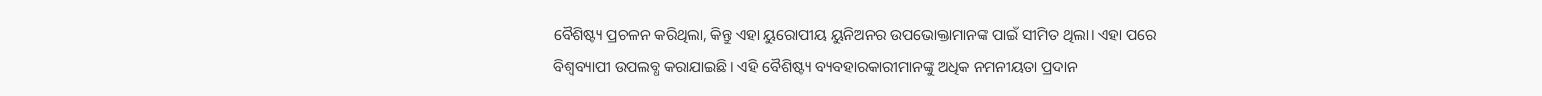ବୈଶିଷ୍ଟ୍ୟ ପ୍ରଚଳନ କରିଥିଲା, କିନ୍ତୁ ଏହା ୟୁରୋପୀୟ ୟୁନିଅନର ଉପଭୋକ୍ତାମାନଙ୍କ ପାଇଁ ସୀମିତ ଥିଲା। ଏହା ପରେ ବିଶ୍ୱବ୍ୟାପୀ ଉପଲବ୍ଧ କରାଯାଇଛି। ଏହି ବୈଶିଷ୍ଟ୍ୟ ବ୍ୟବହାରକାରୀମାନଙ୍କୁ ଅଧିକ ନମନୀୟତା ପ୍ରଦାନ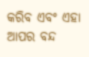କରିବ ଏବଂ ଏହା ଆପର ବନ୍ଦ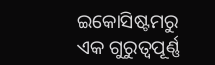ଇକୋସିଷ୍ଟମରୁ ଏକ ଗୁରୁତ୍ୱପୂର୍ଣ୍ଣ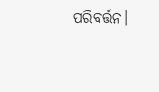ପରିବର୍ତ୍ତନ।